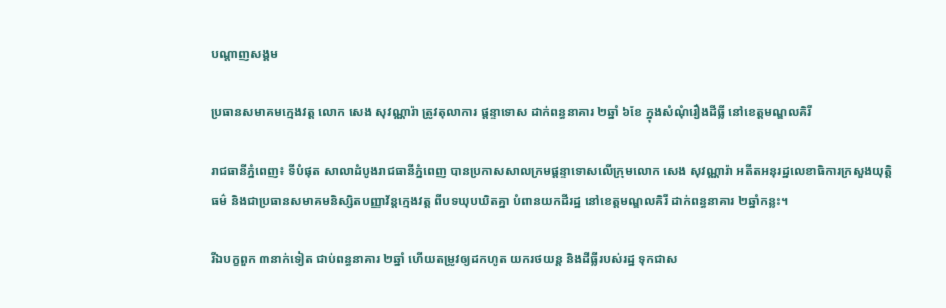បណ្តាញសង្គម

ប្រធានសមាគមក្មេងវត្ត លោក សេង សុវណ្ណារ៉ា ត្រូវតុលាការ ផ្តន្ទាទោស ដាក់ពន្ធនាគារ ២ឆ្នាំ ៦ខែ ក្នុងសំណុំរឿងដីធ្លី នៅខេត្តមណ្ឌលគិរី

រាជធានីភ្នំពេញ៖ ទីបំផុត សាលាដំបូងរាជធានីភ្នំពេញ បានប្រកាសសាលក្រមផ្តន្ទាទោសលើក្រុមលោក សេង សុវណ្ណារ៉ា អតីតអនុរដ្ឋលេខាធិការក្រសួងយុត្តិធម៌ និងជាប្រធានសមាគមនិស្សិតបញ្ញាវ័ន្តក្មេងវត្ត ពីបទឃុបឃិតគ្នា បំពានយកដីរដ្ឋ នៅខេត្តមណ្ឌលគិរី ដាក់ពន្ធនាគារ ២ឆ្នាំកន្លះ។

រីឯបក្ខពួក ៣នាក់ទៀត ជាប់ពន្ធនាគារ ២ឆ្នាំ ហើយតម្រូវឲ្យដកហូត យករថយន្ត និងដីធ្លីរបស់រដ្ឋ ទុកជាស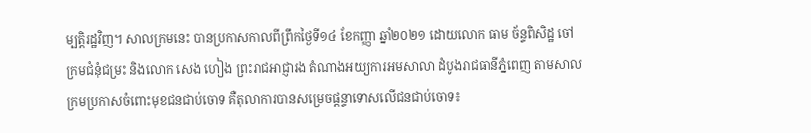ម្បត្តិរដ្ឋវិញ។ សាលក្រមនេះ បានប្រកាសកាលពីព្រឹកថ្ងៃទី១៤ ខែកញ្ញា ឆ្នាំ២០២១ ដោយលោក ធាម ច័ន្ទពិសិដ្ឋ ចៅក្រមជំនុំជម្រះ និងលោក សេង ហៀង ព្រះរាជអាជ្ញារង តំណាងអយ្យការអមសាលា ដំបូងរាជធានីភ្នំពេញ តាមសាលក្រមប្រកាសចំពោះមុខជនជាប់ចោទ គឺតុលាការបានសម្រេចផ្តន្ទាទោសលើជនជាប់ចោទ៖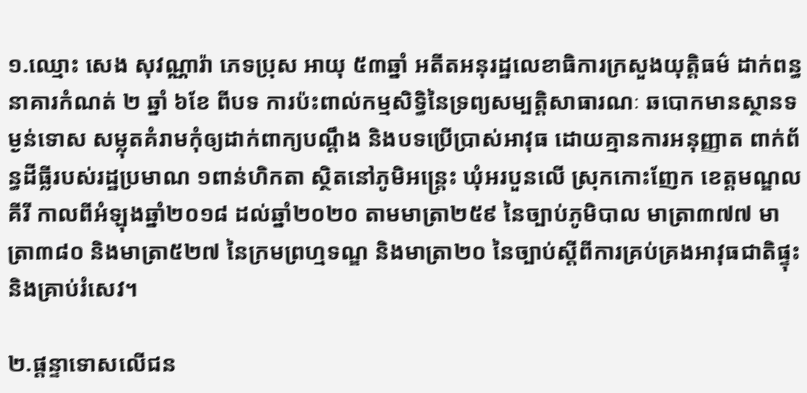១.ឈ្មោះ សេង សុវណ្ណារ៉ា ភេទប្រុស អាយុ ៥៣ឆ្នាំ អតីតអនុរដ្ឋលេខាធិការក្រសួងយុត្តិធម៌ ដាក់ពន្ធនាគារកំណត់ ២ ឆ្នាំ ៦ខែ ពីបទ ការប៉ះពាល់កម្មសិទ្ធិនៃទ្រព្យសម្បត្តិសាធារណៈ ឆបោកមានស្ថានទម្ងន់ទោស សម្លុតគំរាមកុំឲ្យដាក់ពាក្យបណ្តឹង និងបទប្រើប្រាស់អាវុធ ដោយគ្មានការអនុញ្ញាត ពាក់ព័ន្ធដីធ្លីរបស់រដ្ឋប្រមាណ ១ពាន់ហិកតា ស្ថិតនៅភូមិអន្ត្រេះ ឃុំអរបួនលើ ស្រុកកោះញែក ខេត្តមណ្ឌលគីរី កាលពីអំឡុងឆ្នាំ២០១៨ ដល់ឆ្នាំ២០២០ តាមមាត្រា២៥៩ នៃច្បាប់ភូមិបាល មាត្រា៣៧៧ មាត្រា៣៨០ និងមាត្រា៥២៧ នៃក្រមព្រហ្មទណ្ឌ និងមាត្រា២០ នៃច្បាប់ស្តីពីការគ្រប់គ្រងអាវុធជាតិផ្ទុះ និងគ្រាប់រំសេវ។

២.ផ្តន្ទាទោសលើជន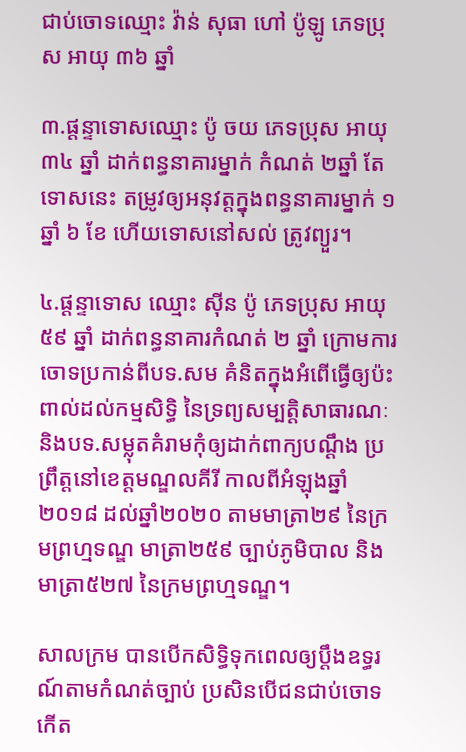ជាប់ចោទឈ្មោះ វ៉ាន់ សុធា ហៅ ប៉ូឡូ ភេទប្រុស អាយុ ៣៦ ឆ្នាំ

៣.ផ្តន្ទាទោសឈ្មោះ ប៉ូ ចយ ភេទប្រុស អាយុ៣៤ ឆ្នាំ ដាក់ពន្ធនាគារម្នាក់ កំណត់ ២ឆ្នាំ តែទោសនេះ តម្រូវឲ្យអនុវត្តក្នុងពន្ធនាគារម្នាក់ ១ ឆ្នាំ ៦ ខែ ហើយទោសនៅសល់ ត្រូវព្យួរ។

៤.ផ្តន្ទាទោស ឈ្មោះ ស៊ីន ប៉ូ ភេទប្រុស អាយុ ៥៩ ឆ្នាំ ដាក់ពន្ធនាគារកំណត់ ២ ឆ្នាំ ក្រោមការចោទប្រកាន់ពីបទ.សម គំនិតក្នុងអំពើធ្វើឲ្យប៉ះពាល់ដល់កម្មសិទ្ធិ នៃទ្រព្យសម្បត្តិសាធារណៈ និងបទ.សម្លុតគំរាមកុំឲ្យដាក់ពាក្យបណ្តឹង ប្រព្រឹត្តនៅខេត្តមណ្ឌលគីរី កាលពីអំឡុងឆ្នាំ២០១៨ ដល់ឆ្នាំ២០២០ តាមមាត្រា២៩ នៃក្រមព្រហ្មទណ្ឌ មាត្រា២៥៩ ច្បាប់ភូមិបាល និងមាត្រា៥២៧ នៃក្រមព្រហ្មទណ្ឌ។

សាលក្រម បានបើកសិទ្ធិទុកពេលឲ្យប្តឹងឧទ្ធរណ៍តាមកំណត់ច្បាប់ ប្រសិនបើជនជាប់ចោទកើត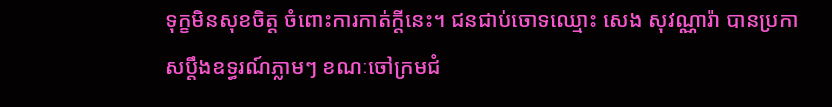ទុក្ខមិនសុខចិត្ត ចំពោះការកាត់ក្តីនេះ។ ជនជាប់ចោទឈ្មោះ សេង សុវណ្ណារ៉ា បានប្រកាសប្តឹងឧទ្ធរណ៍ភ្លាមៗ ខណៈចៅក្រមជំ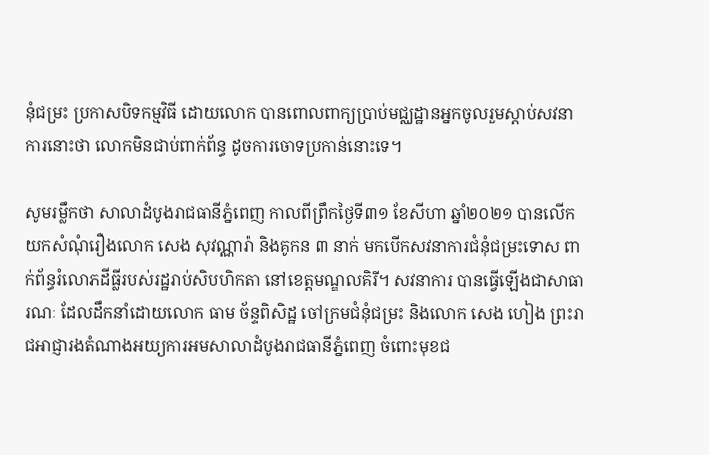នុំជម្រះ ប្រកាសបិទកម្មវិធី ដោយលោក បានពោលពាក្យប្រាប់មជ្ឈដ្ឋានអ្នកចូលរួមស្តាប់សវនាការនោះថា លោកមិនជាប់ពាក់ព័ន្ធ ដូចការចោទប្រកាន់នោះទេ។

សូមរម្លឹកថា សាលាដំបូងរាជធានីភ្នំពេញ កាលពីព្រឹកថ្ងៃទី៣១ ខែសីហា ឆ្នាំ២០២១ បានលើកយកសំណុំរឿងលោក សេង សុវណ្ណារ៉ា និងគូកន ៣ នាក់ មកបើកសវនាការជំនុំជម្រះទោស ពាក់ព័ន្ធរំលោភដីធ្លីរបស់រដ្ឋរាប់សិបហិកតា នៅខេត្តមណ្ឌលគិរី។ សវនាការ បានធ្វើឡើងជាសាធារណៈ ដែលដឹកនាំដោយលោក ធាម ច័ន្ទពិសិដ្ឋ ចៅក្រមជំនុំជម្រះ និងលោក សេង ហៀង ព្រះរាជអាជ្ញារងតំណាងអយ្យការអមសាលាដំបូងរាជធានីភ្នំពេញ ចំពោះមុខជ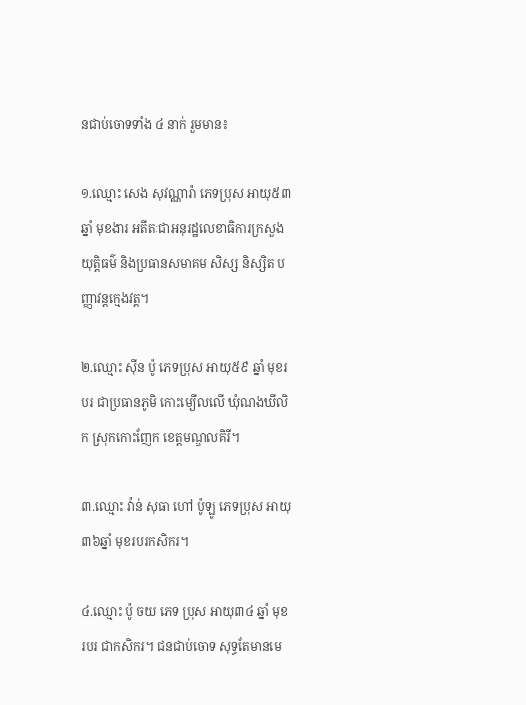នជាប់ចោទទាំង ៤ នាក់ រួមមាន៖

១.ឈ្មោះ សេង សុវណ្ណារ៉ា ភេទប្រុស អាយុ៥៣ឆ្នាំ មុខងារ អតីតៈជាអនុរដ្ឋលេខាធិការក្រសួងយុត្តិធម៌ និងប្រធានសមាគម សិស្ស និស្សិត បញ្ញាវន្តក្មេងវត្ត។

២.ឈ្មោះ ស៊ីន ប៉ូ ភេទប្រុស អាយុ៥៩ ឆ្នាំ មុខរបរ ជាប្រធានភូមិ កោះម្យើលលើ ឃុំណងឃីលិក ស្រុកកោះញែក ខេត្តមណ្ឌលគិរី។

៣.ឈ្មោះ វ៉ាន់ សុធា ហៅ ប៉ូឡូ ភេទប្រុស អាយុ៣៦ឆ្នាំ មុខរបរកសិករ។

៤.ឈ្មោះ ប៉ូ ចយ ភេទ ប្រុស អាយុ៣៤ ឆ្នាំ មុខរបរ ជាកសិករ។ ជនជាប់ចោទ សុទ្ធតែមានមេ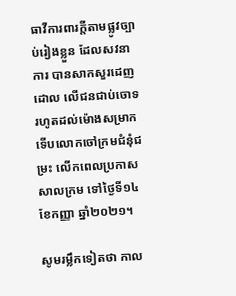ធាវីការពារក្តីតាមផ្លូវច្បាប់រៀងខ្លួន ដែលសវនាការ បានសាកសួរដេញដោល លើជនជាប់ចោទរហូតដល់ម៉ោងសម្រាក ទើបលោកចៅក្រមជំនុំជម្រះ លើកពេលប្រកាសសាលក្រម ទៅថ្ងៃទី១៤ ខែកញ្ញា ឆ្នាំ២០២១។

សូមរម្លឹកទៀតថា កាល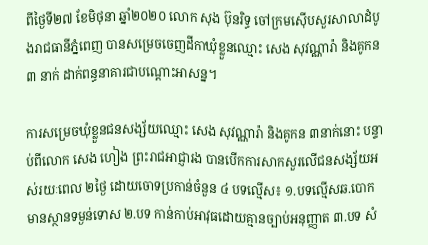ពីថ្ងៃទី២៧ ខែមិថុនា ឆ្នាំ២០២០ លោក សុង ប៊ុនរិទ្ធ ចៅក្រមស៊ើបសួរសាលាដំបូងរាជធានីភ្នំពេញ បានសម្រេចចេញដីកាឃុំខ្លួនឈ្មោះ សេង សុវណ្ណារ៉ា និងគូកន៣ នាក់ ដាក់ពន្ធនាគារជាបណ្តោះអាសន្ន។

ការសម្រេចឃុំខ្លួនជនសង្ស័យឈ្មោះ សេង សុវណ្ណារ៉ា និងគូកន ៣នាក់នោះ បន្ទាប់ពីលោក សេង ហៀង ព្រះរាជអាជ្ញារង បានបើកការសាកសួរលើជនសង្ស័យអស់រយៈពេល ២ថ្ងៃ ដោយចោទប្រកាន់ចំនួន ៤ បទល្មើស៖ ១.បទល្មើសឆ.បោក មានស្ថានទម្ងន់ទោស ២.បទ កាន់កាប់អាវុធដោយគ្មានច្បាប់អនុញ្ញាត ៣.បទ សំ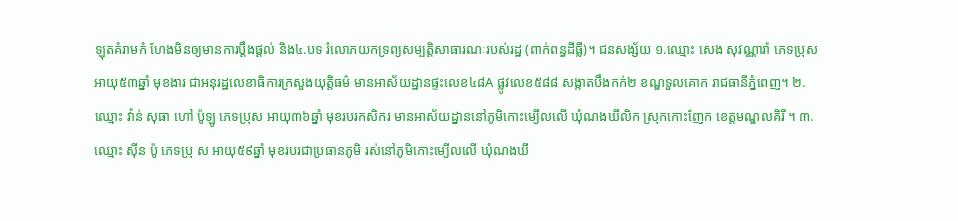ឡុតគំរាមកំ ហែងមិនឲ្យមានការប្តឹងផ្តល់ និង៤.បទ រំលោភយកទ្រព្យសម្បត្តិសាធារណៈរបស់រដ្ឋ (ពាក់ពន្ធដីធ្លី)។ ជនសង្ស័យ ១.ឈ្មោះ សេង សុវណ្ណារ៉ា ភេទប្រុស អាយុ៥៣ឆ្នាំ មុខងារ ជាអនុរដ្ឋលេខាធិការក្រសួងយុត្តិធម៌ មានអាស័យដ្ឋានផ្ទះលេខ៤៨A ផ្លូវលេខ៥៨៨ សង្កាតបឹងកក់២ ខណ្ឌទួលគោក រាជធានីភ្នំពេញ។ ២.ឈ្មោះ វ៉ាន់ សុធា ហៅ ប៉ូឡូ ភេទប្រុស អាយុ៣៦ឆ្នាំ មុខរបរកសិករ មានអាស័យដ្នាននៅភូមិកោះម្យើលលើ ឃុំណងឃីលិក ស្រុកកោះញែក ខេត្តមណ្ឌលគិរី ។ ៣.ឈ្មោះ ស៊ីន ប៉ូ ភេទប្រុ ស អាយុ៥៩ឆ្នាំ មុខរបរជាប្រធានភូមិ រស់នៅភូមិកោះម្យើលលើ ឃុំណងឃី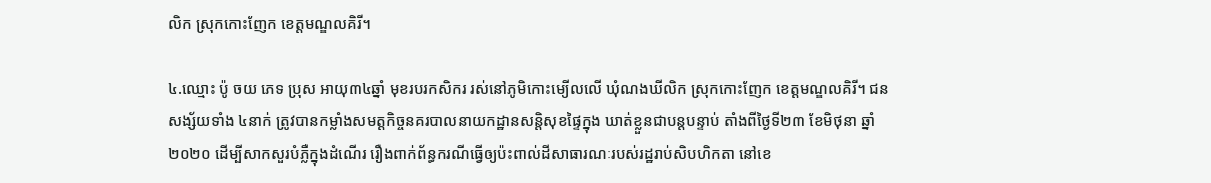លិក ស្រុកកោះញែក ខេត្តមណ្ឌលគិរី។

៤.ឈ្មោះ ប៉ូ ចយ ភេទ ប្រុស អាយុ៣៤ឆ្នាំ មុខរបរកសិករ រស់នៅភូមិកោះម្យើលលើ ឃុំណងឃីលិក ស្រុកកោះញែក ខេត្តមណ្ឌលគិរី។ ជនសង្ស័យទាំង ៤នាក់ ត្រូវបានកម្លាំងសមត្តកិច្ចនគរបាលនាយកដ្ឋានសន្តិសុខផ្ទៃក្នុង ឃាត់ខ្លួនជាបន្តបន្ទាប់ តាំងពីថ្ងៃទី២៣ ខែមិថុនា ឆ្នាំ២០២០ ដើម្បីសាកសួរបំភ្លឺក្នុងដំណើរ រឿងពាក់ព័ន្ធករណីធ្វើឲ្យប៉ះពាល់ដីសាធារណៈរបស់រដ្ឋរាប់សិបហិកតា នៅខេ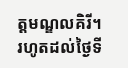ត្តមណ្ឌលគិរី។ រហូតដល់ថ្ងៃទី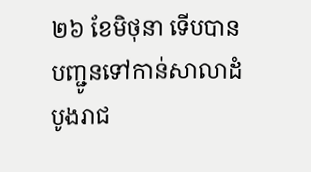២៦ ខែមិថុនា ទើបបានបញ្ជូនទៅកាន់សាលាដំបូងរាជ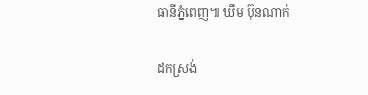ធានីភ្នំពេញ៕ ឃឹម ប៊ុនណាក់

ដកស្រង់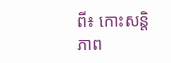ពី៖ កោះសន្តិភាព